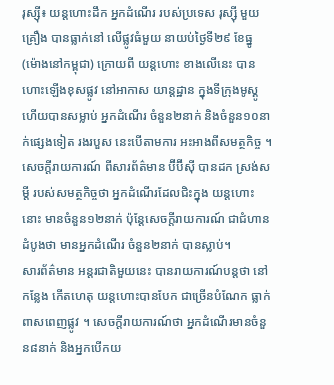រុស្ស៊ី៖ យន្តហោះដឹក អ្នកដំណើរ របស់ប្រទេស រុស្ស៊ី មួយគ្រឿង បានធ្លាក់នៅ លើផ្លូវធំមួយ នាយប់ថ្ងៃទី២៩ ខែធ្នូ (ម៉ោងនៅកម្ពុជា) ក្រោយពី យន្តហោះ ខាងលើនេះ បានហោះឡើងខុសផ្លូវ នៅអាកាស យាន្តដ្ឋាន ក្នុងទីក្រុងមូស្គូ ហើយបានសម្លាប់ អ្នកដំណើរ ចំនួន២នាក់ និងចំនួន១០នាក់ផ្សេងទៀត រងរបួស នេះបើតាមការ អះអាងពីសមត្ថកិច្ច ។
សេចក្តីរាយការណ៍ ពីសារព័ត៌មាន ប៊ីប៊ីស៊ី បានដក ស្រង់សម្តី របស់សមត្ថកិច្ចថា អ្នកដំណើរដែលជិះក្នុង យន្តហោះនោះ មានចំនួន១២នាក់ ប៉ុន្តែសេចក្តីរាយការណ៍ ជាជំហានដំបូងថា មានអ្នកដំណើរ ចំនួន២នាក់ បានស្លាប់។
សារព័ត៌មាន អន្តរជាតិមួយនេះ បានរាយការណ៍បន្តថា នៅកន្លែង កើតហេតុ យន្តហោះបានបែក ជាច្រើនបំណែក ធ្លាក់ពាសពេញផ្លូវ ។ សេចក្តីរាយការណ៍ថា អ្នកដំណើរមានចំនួន៨នាក់ និងអ្នកបើកយ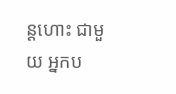ន្តហោះ ជាមួយ អ្នកប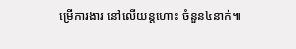ម្រើការងារ នៅលើយន្តហោះ ចំនួន៤នាក់៕